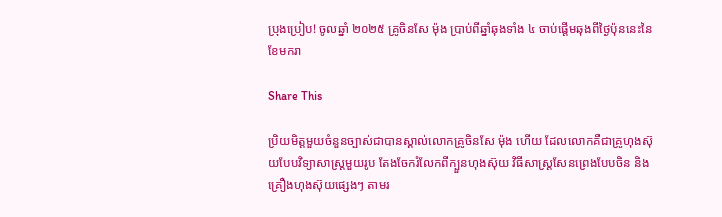ប្រុងប្រៀប! ចូលឆ្នាំ ២០២៥ គ្រូចិនសែ ម៉ុង ប្រាប់ពីឆ្នាំឆុងទាំង ៤ ចាប់ផ្ដើមឆុងពីថ្ងៃប៉ុននេះនៃខែមករា

Share This

ប្រិយមិត្តមួយចំនួនច្បាស់ជាបានស្គាល់លោកគ្រូចិនសែ ម៉ុង ហើយ ដែលលោកគឺជាគ្រូហុងស៊ុយបែបវិទ្យាសាស្ត្រមួយរូប តែងចែករំលែកពីក្បួនហុងស៊ុយ វិធីសាស្រ្ដសែនព្រេងបែបចិន និង គ្រឿងហុងស៊ុយផ្សេងៗ តាមរ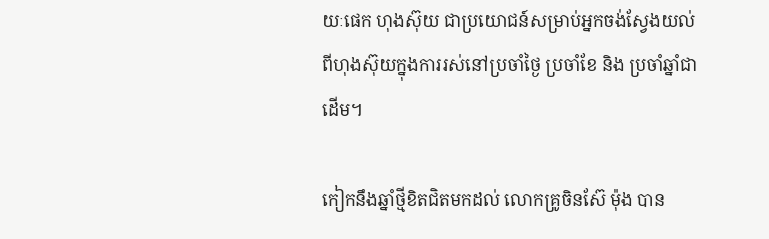យៈផេក ហុងស៊ុយ ជាប្រយោជន៍សម្រាប់អ្នកចង់ស្វែងយល់ពីហុងស៊ុយក្នុងការរស់នៅប្រចាំថ្ងៃ ប្រចាំខែ និង ប្រចាំឆ្នាំជាដើម។

កៀកនឹងឆ្នាំថ្មីខិតជិតមកដល់ លោកគ្រូចិនស៊ែ ម៉ុង បាន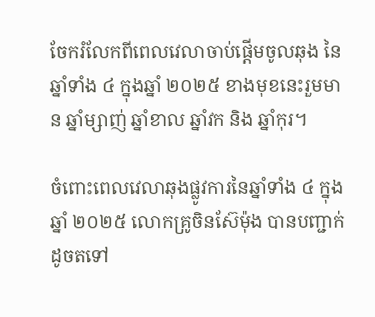ចែករំលែកពីពេលវេលាចាប់ផ្ដើមចូលឆុង នៃឆ្នាំទាំង ៤ ក្នុងឆ្នាំ ២០២៥ ខាងមុខនេះរួមមាន ឆ្នាំម្សាញ់ ឆ្នាំខាល ឆ្នាំវក និង ឆ្នាំកុរ។

ចំពោះពេលវេលាឆុងផ្លូវការនៃឆ្នាំទាំង ៤ ក្នុងឆ្នាំ ២០២៥ លោកគ្រូចិនស៊ែម៉ុង បានបញ្ជាក់ដូចតទៅ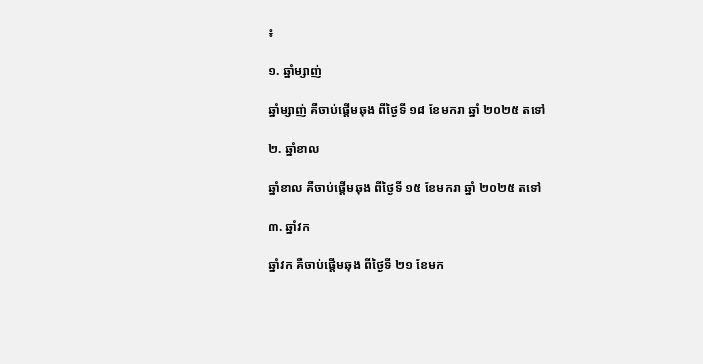៖

១. ឆ្នាំម្សាញ់

ឆ្នាំម្សាញ់ គឺចាប់ផ្ដើមឆុង ពីថ្ងៃទី ១៨ ខែមករា ឆ្នាំ ២០២៥ តទៅ

២. ឆ្នាំខាល

ឆ្នាំខាល គឺចាប់ផ្ដើមឆុង ពីថ្ងៃទី ១៥ ខែមករា ឆ្នាំ ២០២៥ តទៅ

៣. ឆ្នាំវក

ឆ្នាំវក គឺចាប់ផ្ដើមឆុង ពីថ្ងៃទី ២១ ខែមក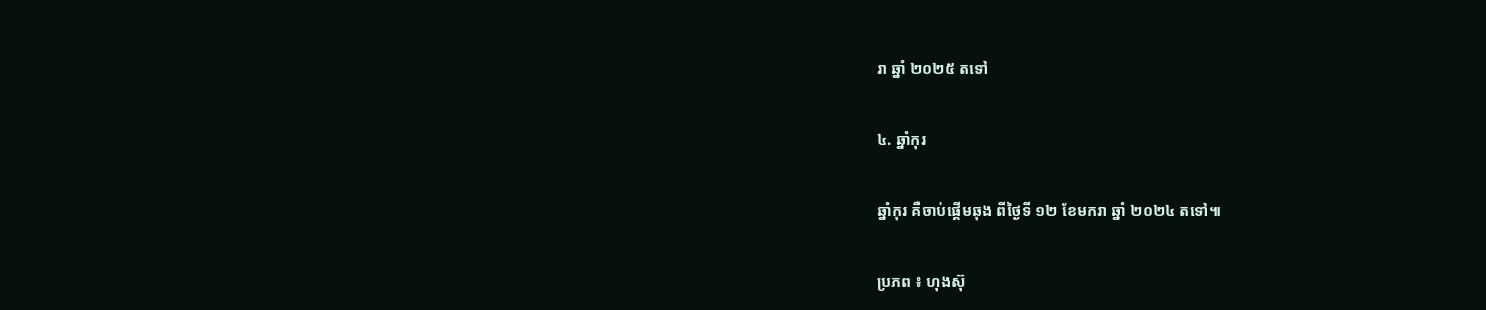រា ឆ្នាំ ២០២៥ តទៅ

៤. ឆ្នាំកុរ

ឆ្នាំកុរ គឺចាប់ផ្ដើមឆុង ពីថ្ងៃទី ១២ ខែមករា ឆ្នាំ ២០២៤ តទៅ៕

ប្រភព ៖ ហុងស៊ុ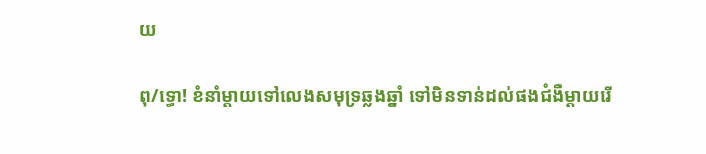យ

ពុ/ទ្ធោ! ខំនាំម្តាយទៅលេងសមុទ្រឆ្លងឆ្នាំ ទៅមិនទាន់ដល់ផងជំងឺម្តាយរើ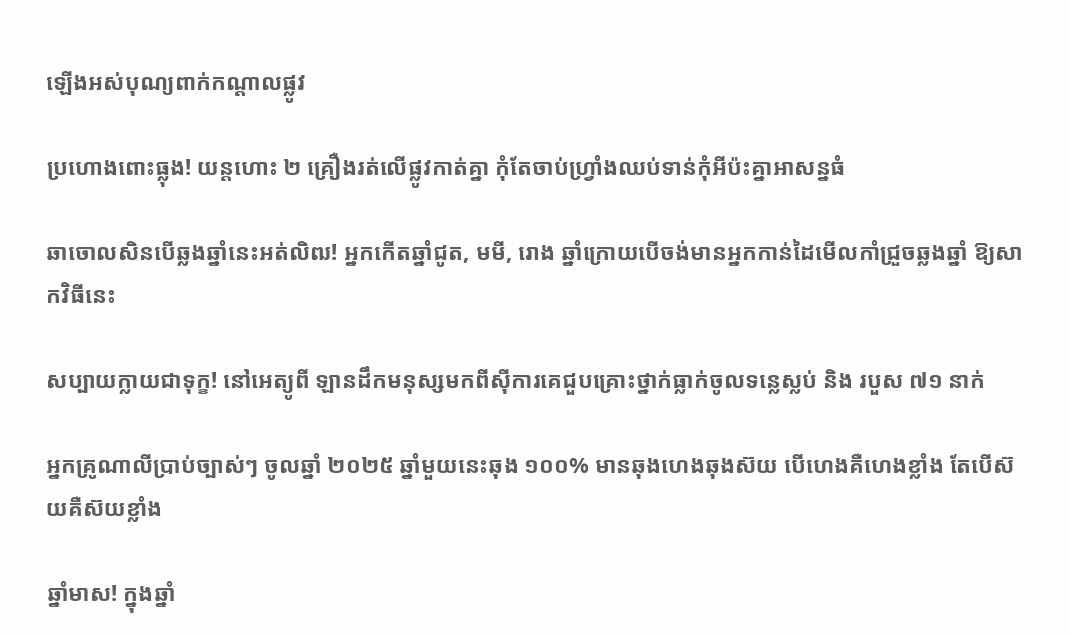ឡើងអស់បុណ្យពាក់កណ្តាលផ្លូវ

ប្រហោងពោះធ្លុង! យន្តហោះ ២ គ្រឿងរត់លើផ្លូវកាត់គ្នា កុំតែចាប់ហ្វ្រាំងឈប់ទាន់កុំអីប៉ះគ្នាអាសន្នធំ

ឆាចោលសិនបើឆ្លងឆ្នាំនេះអត់លិឍ! អ្នកកើតឆ្នាំជូត, មមី, រោង ឆ្នាំក្រោយបើចង់មានអ្នកកាន់ដៃមើលកាំជ្រួចឆ្លងឆ្នាំ ឱ្យសាកវិធីនេះ

សប្បាយក្លាយជាទុក្ខ! នៅអេត្យូពី ឡានដឹកមនុស្សមកពីស៊ីការគេជួបគ្រោះថ្នាក់ធ្លាក់ចូលទន្លេស្លប់ និង របួស ៧១ នាក់

អ្នកគ្រូណាលីប្រាប់ច្បាស់ៗ ចូលឆ្នាំ ២០២៥ ឆ្នាំមួយនេះឆុង ១០០% មានឆុងហេងឆុងស៊យ បើហេងគឺហេងខ្លាំង តែបើស៊យគឺស៊យខ្លាំង

ឆ្នាំមាស! ក្នុងឆ្នាំ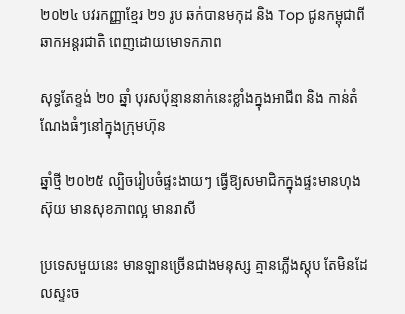២០២៤ បវរកញ្ញាខ្មែរ ២១ រូប ឆក់បានមកុដ និង Top ជូនកម្ពុជាពីឆាកអន្តរជាតិ ពេញដោយមោទកភាព

សុទ្ធតែខ្ទង់ ២០ ឆ្នាំ បុរសប៉ុន្មាននាក់នេះខ្លាំងក្នុងអាជីព និង កាន់តំណែងធំៗនៅក្នុងក្រុមហ៊ុន

ឆ្នាំថ្មី ២០២៥ ល្បិចរៀបចំផ្ទះងាយៗ ធ្វើឱ្យសមាជិកក្នុងផ្ទះមានហុងស៊ុយ មានសុខភាពល្អ មានរាសី

ប្រទេសមួយនេះ មានឡានច្រើនជាងមនុស្ស គ្មានភ្លើងស្តុប តែមិនដែលស្ទះច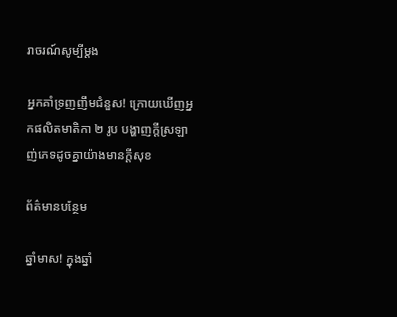រាចរណ៍សូម្បីម្ដង

អ្នកគាំទ្រញញឹមជំនួស! ក្រោយឃើញអ្នកផលិតមាតិកា ២ រូប បង្ហាញក្តីស្រឡាញ់ភេទដូចគ្នាយ៉ាងមានក្តីសុខ

ព័ត៌មានបន្ថែម

ឆ្នាំមាស! ក្នុងឆ្នាំ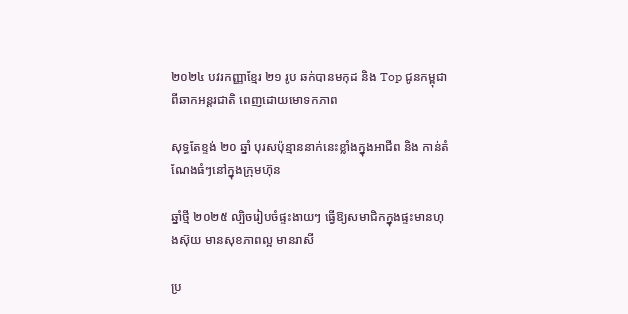២០២៤ បវរកញ្ញាខ្មែរ ២១ រូប ឆក់បានមកុដ និង Top ជូនកម្ពុជាពីឆាកអន្តរជាតិ ពេញដោយមោទកភាព

សុទ្ធតែខ្ទង់ ២០ ឆ្នាំ បុរសប៉ុន្មាននាក់នេះខ្លាំងក្នុងអាជីព និង កាន់តំណែងធំៗនៅក្នុងក្រុមហ៊ុន

ឆ្នាំថ្មី ២០២៥ ល្បិចរៀបចំផ្ទះងាយៗ ធ្វើឱ្យសមាជិកក្នុងផ្ទះមានហុងស៊ុយ មានសុខភាពល្អ មានរាសី

ប្រ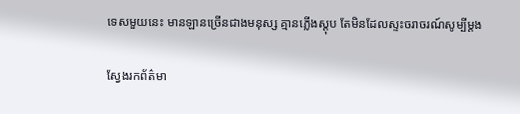ទេសមួយនេះ មានឡានច្រើនជាងមនុស្ស គ្មានភ្លើងស្តុប តែមិនដែលស្ទះចរាចរណ៍សូម្បីម្ដង

ស្វែងរកព័ត៌មា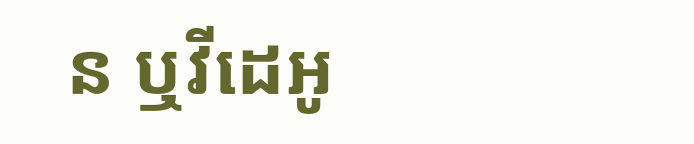ន ឬវីដេអូ